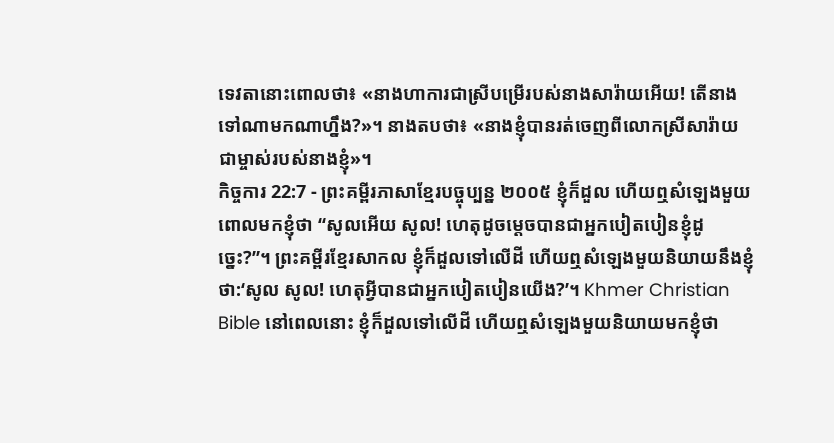ទេវតានោះពោលថា៖ «នាងហាការជាស្រីបម្រើរបស់នាងសារ៉ាយអើយ! តើនាងទៅណាមកណាហ្នឹង?»។ នាងតបថា៖ «នាងខ្ញុំបានរត់ចេញពីលោកស្រីសារ៉ាយ ជាម្ចាស់របស់នាងខ្ញុំ»។
កិច្ចការ 22:7 - ព្រះគម្ពីរភាសាខ្មែរបច្ចុប្បន្ន ២០០៥ ខ្ញុំក៏ដួល ហើយឮសំឡេងមួយពោលមកខ្ញុំថា “សូលអើយ សូល! ហេតុដូចម្ដេចបានជាអ្នកបៀតបៀនខ្ញុំដូច្នេះ?”។ ព្រះគម្ពីរខ្មែរសាកល ខ្ញុំក៏ដួលទៅលើដី ហើយឮសំឡេងមួយនិយាយនឹងខ្ញុំថា:‘សូល សូល! ហេតុអ្វីបានជាអ្នកបៀតបៀនយើង?’។ Khmer Christian Bible នៅពេលនោះ ខ្ញុំក៏ដួលទៅលើដី ហើយឮសំឡេងមួយនិយាយមកខ្ញុំថា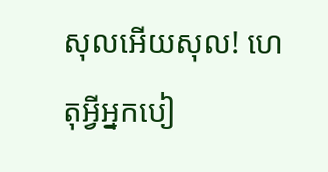សុលអើយសុល! ហេតុអ្វីអ្នកបៀ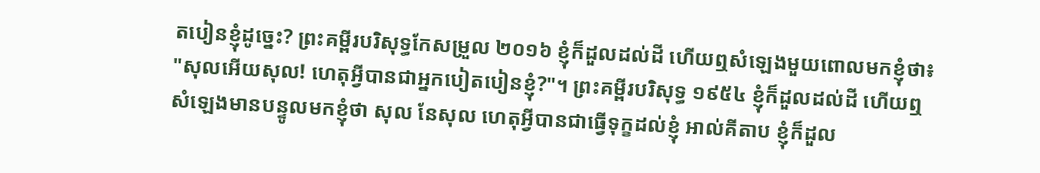តបៀនខ្ញុំដូច្នេះ? ព្រះគម្ពីរបរិសុទ្ធកែសម្រួល ២០១៦ ខ្ញុំក៏ដួលដល់ដី ហើយឮសំឡេងមួយពោលមកខ្ញុំថា៖ "សុលអើយសុល! ហេតុអ្វីបានជាអ្នកបៀតបៀនខ្ញុំ?"។ ព្រះគម្ពីរបរិសុទ្ធ ១៩៥៤ ខ្ញុំក៏ដួលដល់ដី ហើយឮសំឡេងមានបន្ទូលមកខ្ញុំថា សុល នែសុល ហេតុអ្វីបានជាធ្វើទុក្ខដល់ខ្ញុំ អាល់គីតាប ខ្ញុំក៏ដួល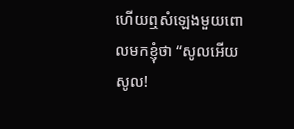ហើយឮសំឡេងមួយពោលមកខ្ញុំថា “សូលអើយ សូល!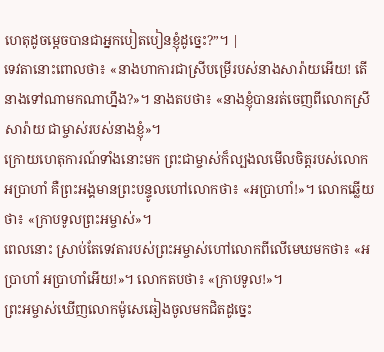ហេតុដូចម្ដេចបានជាអ្នកបៀតបៀនខ្ញុំដូច្នេះ?”។ |
ទេវតានោះពោលថា៖ «នាងហាការជាស្រីបម្រើរបស់នាងសារ៉ាយអើយ! តើនាងទៅណាមកណាហ្នឹង?»។ នាងតបថា៖ «នាងខ្ញុំបានរត់ចេញពីលោកស្រីសារ៉ាយ ជាម្ចាស់របស់នាងខ្ញុំ»។
ក្រោយហេតុការណ៍ទាំងនោះមក ព្រះជាម្ចាស់ក៏ល្បងលមើលចិត្តរបស់លោកអប្រាហាំ គឺព្រះអង្គមានព្រះបន្ទូលហៅលោកថា៖ «អប្រាហាំ!»។ លោកឆ្លើយថា៖ «ក្រាបទូលព្រះអម្ចាស់»។
ពេលនោះ ស្រាប់តែទេវតារបស់ព្រះអម្ចាស់ហៅលោកពីលើមេឃមកថា៖ «អប្រាហាំ អប្រាហាំអើយ!»។ លោកតបថា៖ «ក្រាបទូល!»។
ព្រះអម្ចាស់ឃើញលោកម៉ូសេឆៀងចូលមកជិតដូច្នេះ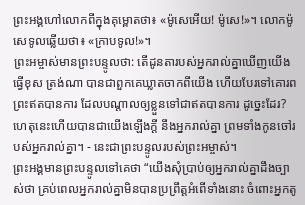ព្រះអង្គហៅលោកពីក្នុងគុម្ពោតថា៖ «ម៉ូសេអើយ! ម៉ូសេ!»។ លោកម៉ូសេទូលឆ្លើយថា៖ «ក្រាបទូល!»។
ព្រះអម្ចាស់មានព្រះបន្ទូលថា: តើដូនតារបស់អ្នករាល់គ្នាឃើញយើងធ្វើខុស ត្រង់ណា បានជាពួកគេឃ្លាតចាកពីយើង ហើយបែរទៅគោរពព្រះឥតបានការ ដែលបណ្ដាលឲ្យខ្លួនទៅជាឥតបានការ ដូច្នេះដែរ?
ហេតុនេះហើយបានជាយើងឡើងក្ដី នឹងអ្នករាល់គ្នា ព្រមទាំងកូនចៅរបស់អ្នករាល់គ្នា។ - នេះជាព្រះបន្ទូលរបស់ព្រះអម្ចាស់។
ព្រះអង្គមានព្រះបន្ទូលទៅគេថា “យើងសុំប្រាប់ឲ្យអ្នករាល់គ្នាដឹងច្បាស់ថា គ្រប់ពេលអ្នករាល់គ្នាមិនបានប្រព្រឹត្តអំពើទាំងនោះ ចំពោះអ្នកតូ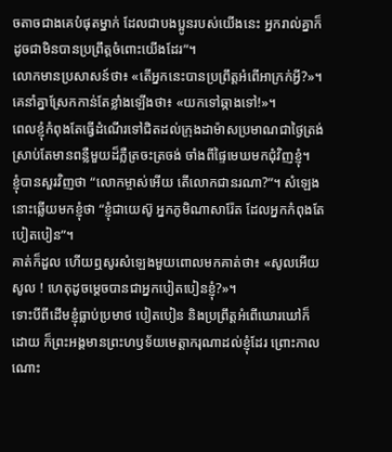ចតាចជាងគេបំផុតម្នាក់ ដែលជាបងប្អូនរបស់យើងនេះ អ្នករាល់គ្នាក៏ដូចជាមិនបានប្រព្រឹត្តចំពោះយើងដែរ”។
លោកមានប្រសាសន៍ថា៖ «តើអ្នកនេះបានប្រព្រឹត្តអំពើអាក្រក់អ្វី?»។ គេនាំគ្នាស្រែកកាន់តែខ្លាំងឡើងថា៖ «យកទៅឆ្កាងទៅ!»។
ពេលខ្ញុំកំពុងតែធ្វើដំណើរទៅជិតដល់ក្រុងដាម៉ាសប្រមាណជាថ្ងៃត្រង់ ស្រាប់តែមានពន្លឺមួយដ៏ភ្លឺត្រចះត្រចង់ ចាំងពីផ្ទៃមេឃមកជុំវិញខ្ញុំ។
ខ្ញុំបានសួរវិញថា “លោកម្ចាស់អើយ តើលោកជានរណា?”។ សំឡេងនោះឆ្លើយមកខ្ញុំថា “ខ្ញុំជាយេស៊ូ អ្នកភូមិណាសារ៉ែត ដែលអ្នកកំពុងតែបៀតបៀន”។
គាត់ក៏ដួល ហើយឮសូរសំឡេងមួយពោលមកគាត់ថា៖ «សូលអើយ សូល ! ហេតុដូចម្ដេចបានជាអ្នកបៀតបៀនខ្ញុំ?»។
ទោះបីពីដើមខ្ញុំធ្លាប់ប្រមាថ បៀតបៀន និងប្រព្រឹត្តអំពើឃោរឃៅក៏ដោយ ក៏ព្រះអង្គមានព្រះហឫទ័យមេត្តាករុណាដល់ខ្ញុំដែរ ព្រោះកាលណោះ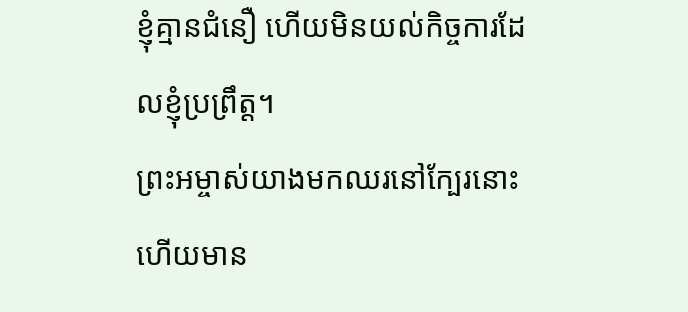ខ្ញុំគ្មានជំនឿ ហើយមិនយល់កិច្ចការដែលខ្ញុំប្រព្រឹត្ត។
ព្រះអម្ចាស់យាងមកឈរនៅក្បែរនោះ ហើយមាន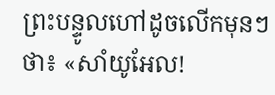ព្រះបន្ទូលហៅដូចលើកមុនៗថា៖ «សាំយូអែល!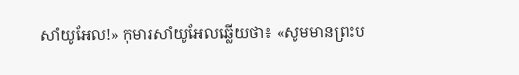សាំយូអែល!» កុមារសាំយូអែលឆ្លើយថា៖ «សូមមានព្រះប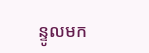ន្ទូលមក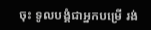ចុះ ទូលបង្គំជាអ្នកបម្រើ រង់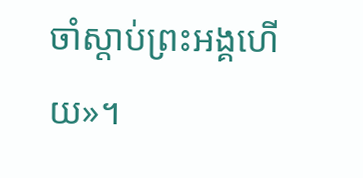ចាំស្ដាប់ព្រះអង្គហើយ»។